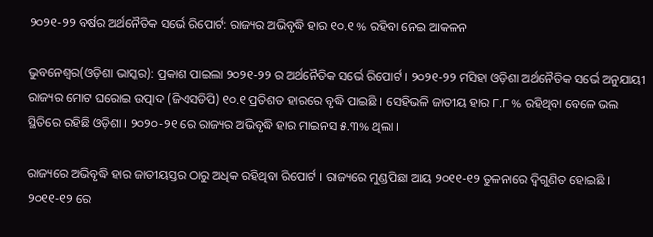୨୦୨୧-୨୨ ବର୍ଷର ଅର୍ଥନୈତିକ ସର୍ଭେ ରିପୋର୍ଟ: ରାଜ୍ୟର ଅଭିବୃଦ୍ଧି ହାର ୧୦.୧ % ରହିବା ନେଇ ଆକଳନ

ଭୁବନେଶ୍ୱର(ଓଡ଼ିଶା ଭାସ୍କର): ପ୍ରକାଶ ପାଇଲା ୨୦୨୧-୨୨ ର ଅର୍ଥନୈତିକ ସର୍ଭେ ରିପୋର୍ଟ । ୨୦୨୧-୨୨ ମସିହା ଓଡ଼ିଶା ଅର୍ଥନୈତିକ ସର୍ଭେ ଅନୁଯାୟୀ ରାଜ୍ୟର ମୋଟ ଘରୋଇ ଉତ୍ପାଦ (ଜିଏସଡିପି) ୧୦.୧ ପ୍ରତିଶତ ହାରରେ ବୃଦ୍ଧି ପାଇଛି । ସେହିଭଳି ଜାତୀୟ ହାର ୮.୮ % ରହିଥିବା ବେଳେ ଭଲ ସ୍ଥିତିରେ ରହିଛି ଓଡ଼ିଶା । ୨୦୨୦-୨୧ ରେ ରାଜ୍ୟର ଅଭିବୃଦ୍ଧି ହାର ମାଇନସ ୫.୩% ଥିଲା ।

ରାଜ୍ୟରେ ଅଭିବୃଦ୍ଧି ହାର ଜାତୀୟସ୍ତର ଠାରୁ ଅଧିକ ରହିଥିବା ରିପୋର୍ଟ । ରାଜ୍ୟରେ ମୁଣ୍ଡପିଛା ଆୟ ୨୦୧୧-୧୨ ତୁଳନାରେ ଦ୍ୱିଗୁଣିତ ହୋଇଛି । ୨୦୧୧-୧୨ ରେ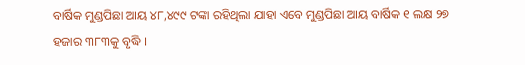ବାର୍ଷିକ ମୁଣ୍ଡପିଛା ଆୟ ୪୮,୪୯୯ ଟଙ୍କା ରହିଥିଲା ଯାହା ଏବେ ମୁଣ୍ଡପିଛା ଆୟ ବାର୍ଷିକ ୧ ଲକ୍ଷ ୨୭ ହଜାର ୩୮୩କୁ ବୃଦ୍ଧି ।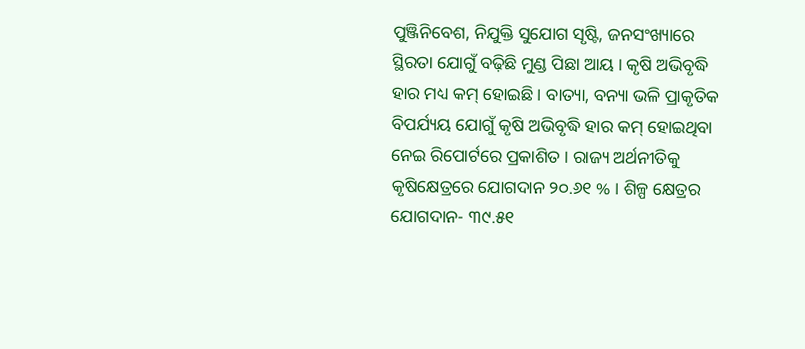ପୁଞ୍ଜିନିବେଶ, ନିଯୁକ୍ତି ସୁଯୋଗ ସୃଷ୍ଟି, ଜନସଂଖ୍ୟାରେ ସ୍ଥିରତା ଯୋଗୁଁ ବଢ଼ିଛି ମୁଣ୍ଡ ପିଛା ଆୟ । କୃଷି ଅଭିବୃଦ୍ଧି ହାର ମଧ୍ୟ କମ୍ ହୋଇଛି । ବାତ୍ୟା, ବନ୍ୟା ଭଳି ପ୍ରାକୃତିକ ବିପର୍ଯ୍ୟୟ ଯୋଗୁଁ କୃଷି ଅଭିବୃଦ୍ଧି ହାର କମ୍ ହୋଇଥିବା ନେଇ ରିପୋର୍ଟରେ ପ୍ରକାଶିତ । ରାଜ୍ୟ ଅର୍ଥନୀତିକୁ କୃଷିକ୍ଷେତ୍ରରେ ଯୋଗଦାନ ୨୦.୬୧ % । ଶିଳ୍ପ କ୍ଷେତ୍ରର ଯୋଗଦାନ- ୩୯.୫୧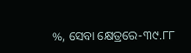%, ସେବା କ୍ଷେତ୍ରରେ-୩୯.୮୮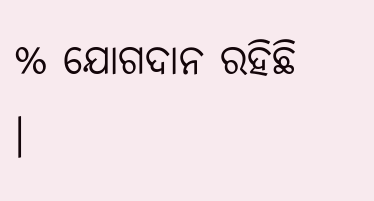% ଯୋଗଦାନ ରହିଛି ।